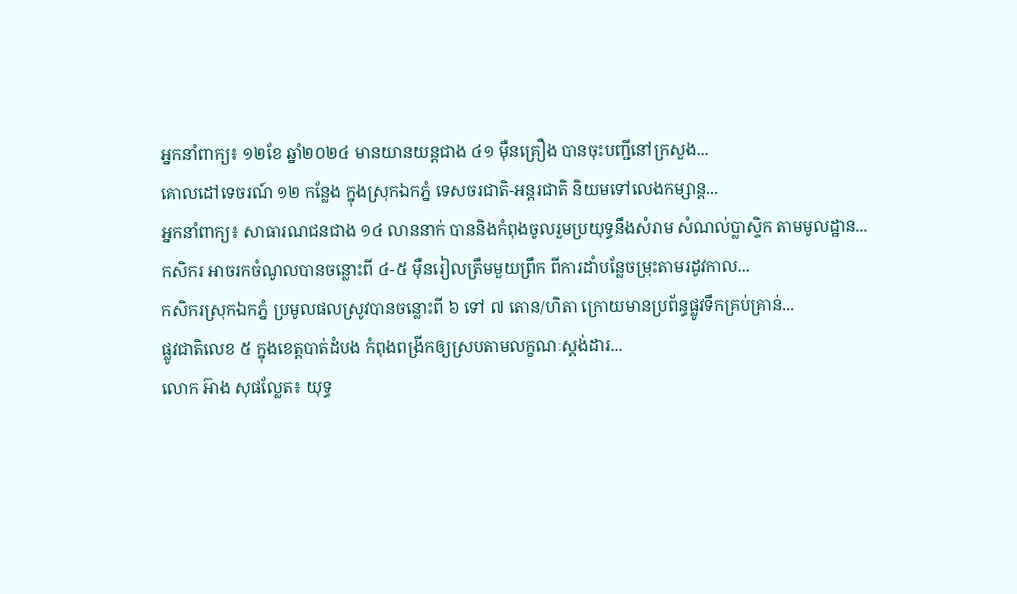អ្នកនាំពាក្យ៖ ១២ខែ ឆ្នាំ២០២៤ មានយានយន្តជាង ៤១ ម៉ឺនគ្រឿង បានចុះបញ្ជីនៅក្រសួង...
គោលដៅទេចរណ៍ ១២ កន្លែង ក្នុងស្រុកឯកភ្នំ ទេសចរជាតិ-អន្តរជាតិ និយមទៅលេងកម្សាន្ត...
អ្នកនាំពាក្យ៖ សាធារណជនជាង ១៤ លាននាក់ បាននិងកំពុងចូលរួមប្រយុទ្ធនឹងសំរាម សំណល់ប្លាស្ទិក តាមមូលដ្ឋាន...
កសិករ អាចរកចំណូលបានចន្លោះពី ៤-៥ ម៉ឺនរៀលត្រឹមមួយព្រឹក ពីការដាំបន្លែចម្រុះតាមរដូវកាល...
កសិករស្រុកឯកភ្នំ ប្រមូលផលស្រូវបានចន្លោះពី ៦ ទៅ ៧ តោន/ហិតា ក្រោយមានប្រព័ន្ធផ្លូវទឹកគ្រប់គ្រាន់...
ផ្លូវជាតិលេខ ៥ ក្នុងខេត្តបាត់ដំបង កំពុងពង្រីកឲ្យស្របតាមលក្ខណៈស្តង់ដារ...
លោក អ៊ាង សុផល្លែត៖ យុទ្ធ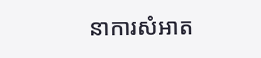នាការសំអាត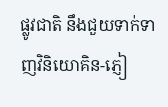ផ្លូវជាតិ នឹងជួយទាក់ទាញវិនិយោគិន-ភ្ញៀ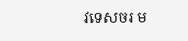វទេសចរ ម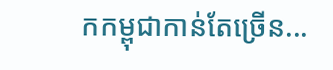កកម្ពុជាកាន់តែច្រើន...